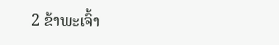2 ຂ້າພະເຈົ້າ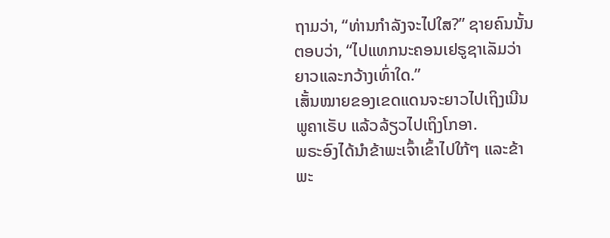ຖາມວ່າ, “ທ່ານກຳລັງຈະໄປໃສ?” ຊາຍຄົນນັ້ນຕອບວ່າ, “ໄປແທກນະຄອນເຢຣູຊາເລັມວ່າຍາວແລະກວ້າງເທົ່າໃດ.”
ເສັ້ນໝາຍຂອງເຂດແດນຈະຍາວໄປເຖິງເນີນພູຄາເຣັບ ແລ້ວລ້ຽວໄປເຖິງໂກອາ.
ພຣະອົງໄດ້ນຳຂ້າພະເຈົ້າເຂົ້າໄປໃກ້ໆ ແລະຂ້າພະ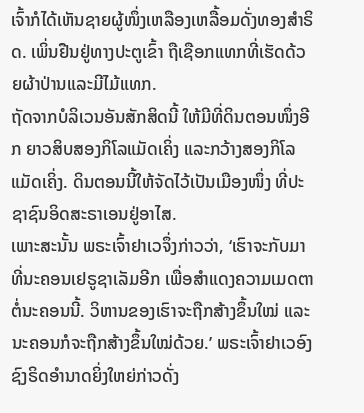ເຈົ້າກໍໄດ້ເຫັນຊາຍຜູ້ໜຶ່ງເຫລືອງເຫລື້ອມດັ່ງທອງສຳຣິດ. ເພິ່ນຢືນຢູ່ທາງປະຕູເຂົ້າ ຖືເຊືອກແທກທີ່ເຮັດດ້ວຍຜ້າປ່ານແລະມີໄມ້ແທກ.
ຖັດຈາກບໍລິເວນອັນສັກສິດນີ້ ໃຫ້ມີທີ່ດິນຕອນໜຶ່ງອີກ ຍາວສິບສອງກິໂລແມັດເຄິ່ງ ແລະກວ້າງສອງກິໂລແມັດເຄິ່ງ. ດິນຕອນນີ້ໃຫ້ຈັດໄວ້ເປັນເມືອງໜຶ່ງ ທີ່ປະຊາຊົນອິດສະຣາເອນຢູ່ອາໄສ.
ເພາະສະນັ້ນ ພຣະເຈົ້າຢາເວຈຶ່ງກ່າວວ່າ, ‘ເຮົາຈະກັບມາທີ່ນະຄອນເຢຣູຊາເລັມອີກ ເພື່ອສຳແດງຄວາມເມດຕາຕໍ່ນະຄອນນີ້. ວິຫານຂອງເຮົາຈະຖືກສ້າງຂຶ້ນໃໝ່ ແລະນະຄອນກໍຈະຖືກສ້າງຂຶ້ນໃໝ່ດ້ວຍ.’ ພຣະເຈົ້າຢາເວອົງຊົງຣິດອຳນາດຍິ່ງໃຫຍ່ກ່າວດັ່ງ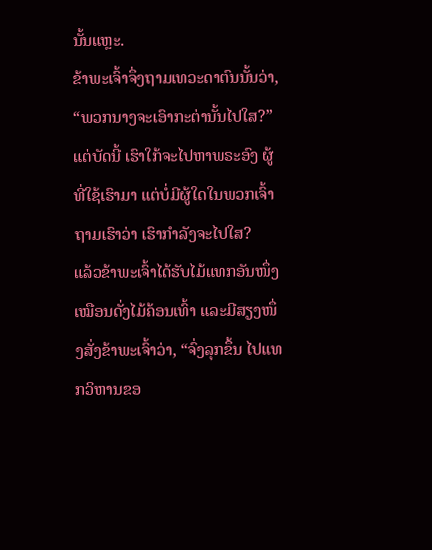ນັ້ນແຫຼະ.
ຂ້າພະເຈົ້າຈຶ່ງຖາມເທວະດາຕົນນັ້ນວ່າ, “ພວກນາງຈະເອົາກະຕ່ານັ້ນໄປໃສ?”
ແຕ່ບັດນີ້ ເຮົາໃກ້ຈະໄປຫາພຣະອົງ ຜູ້ທີ່ໃຊ້ເຮົາມາ ແຕ່ບໍ່ມີຜູ້ໃດໃນພວກເຈົ້າຖາມເຮົາວ່າ ເຮົາກຳລັງຈະໄປໃສ?
ແລ້ວຂ້າພະເຈົ້າໄດ້ຮັບໄມ້ແທກອັນໜຶ່ງ ເໝືອນດັ່ງໄມ້ຄ້ອນເທົ້າ ແລະມີສຽງໜຶ່ງສັ່ງຂ້າພະເຈົ້າວ່າ, “ຈົ່ງລຸກຂຶ້ນ ໄປແທກວິຫານຂອ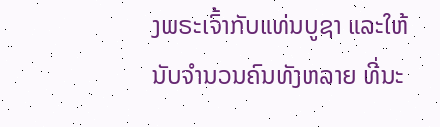ງພຣະເຈົ້າກັບແທ່ນບູຊາ ແລະໃຫ້ນັບຈຳນວນຄົນທັງຫລາຍ ທີ່ນະ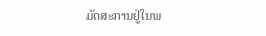ມັດສະການຢູ່ໃນພ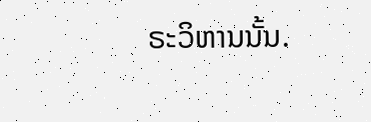ຣະວິຫານນັ້ນ.